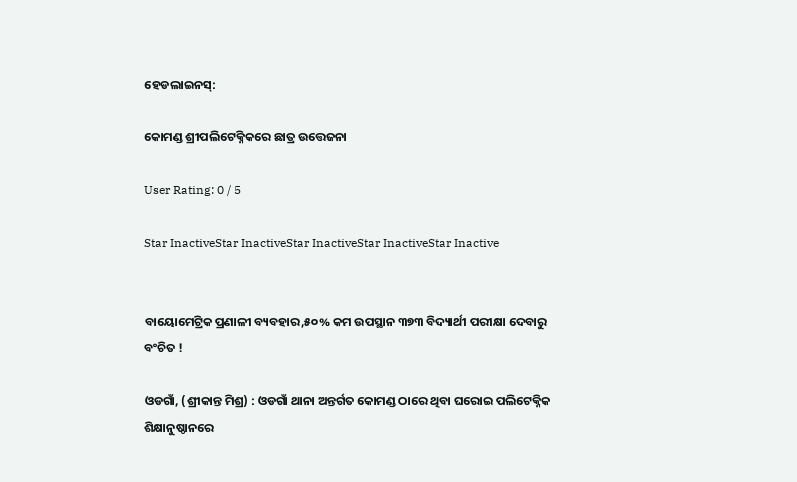ହେଡଲାଇନସ୍:

କୋମଣ୍ଡ ଶ୍ରୀପଲିଟେକ୍ନିକରେ ଛାତ୍ର ଉତ୍ତେଜନା

User Rating: 0 / 5

Star InactiveStar InactiveStar InactiveStar InactiveStar Inactive


ବାୟୋମେଟ୍ରିକ ପ୍ରଣାଳୀ ବ୍ୟବହାର,୫୦% କମ ଉପସ୍ଥାନ ୩୭୩ ବିଦ୍ୟାର୍ଥୀ ପରୀକ୍ଷା ଦେବାରୁ ବଂଚିତ !

ଓଡଗାଁ, (ଶ୍ରୀକାନ୍ତ ମିଶ୍ର) : ଓଡଗାଁ ଥାନା ଅନ୍ତର୍ଗତ କୋମଣ୍ଡ ଠାରେ ଥିବା ଘରୋଇ ପଲିଟେକ୍ନିକ ଶିକ୍ଷାନୁଷ୍ଠାନରେ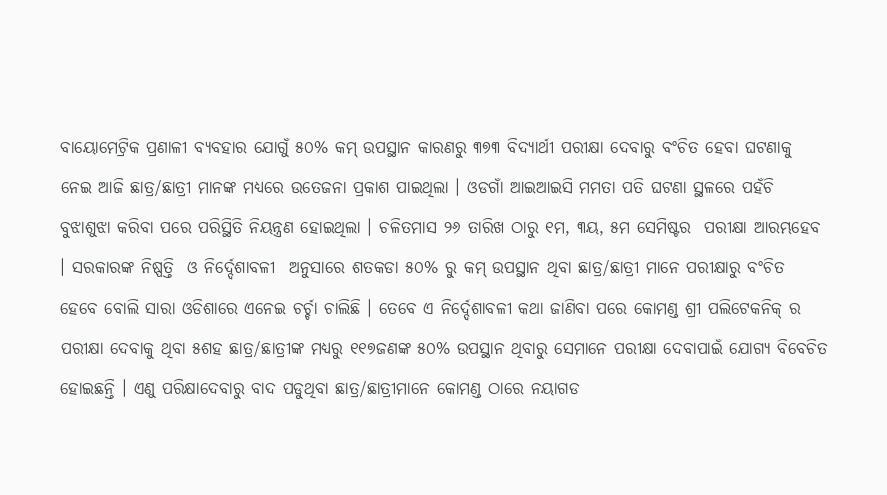ବାୟୋମେଟ୍ରିକ ପ୍ରଣାଳୀ ବ୍ୟବହାର ଯୋଗୁଁ ୫୦% କମ୍ ଉପସ୍ଥାନ କାରଣରୁ ୩୭୩ ବିଦ୍ୟାର୍ଥୀ ପରୀକ୍ଷା ଦେବାରୁ ବଂଚିତ ହେବା ଘଟଣାକୁ ନେଇ ଆଜି ଛାତ୍ର/ଛାତ୍ରୀ ମାନଙ୍କ ମଧ୍ୟରେ ଉତେଜନା ପ୍ରକାଶ ପାଇଥିଲା । ଓଡଗାଁ ଆଇଆଇସି ମମତା ପତି ଘଟଣା ସ୍ଥଳରେ ପହଁଚି ବୁଝାଶୁଝା କରିବା ପରେ ପରିସ୍ଥିତି ନିୟନ୍ତ୍ରଣ ହୋଇଥିଲା । ଚଳିତମାସ ୨୬ ତାରିଖ ଠାରୁ ୧ମ, ୩ୟ, ୫ମ ସେମିଷ୍ଟର  ପରୀକ୍ଷା ଆରମ୍ଭହେବ । ସରକାରଙ୍କ ନିଷ୍ପତ୍ତି  ଓ ନିର୍ଦ୍ଦେଶାବଳୀ  ଅନୁସାରେ ଶତକଡା ୫୦% ରୁ କମ୍ ଉପସ୍ଥାନ ଥିବା ଛାତ୍ର/ଛାତ୍ରୀ ମାନେ ପରୀକ୍ଷାରୁ ବଂଚିତ ହେବେ ବୋଲି ସାରା ଓଡିଶାରେ ଏନେଇ ଚର୍ଚ୍ଚା ଚାଲିଛି । ତେବେ ଏ ନିର୍ଦ୍ଦେଶାବଳୀ କଥା ଜାଣିବା ପରେ କୋମଣ୍ଡ ଶ୍ରୀ ପଲିଟେକନିକ୍ ର ପରୀକ୍ଷା ଦେବାକୁ ଥିବା ୫ଶହ ଛାତ୍ର/ଛାତ୍ରୀଙ୍କ ମଧ୍ୟରୁ ୧୧୭ଜଣଙ୍କ ୫୦% ଉପସ୍ଥାନ ଥିବାରୁ ସେମାନେ ପରୀକ୍ଷା ଦେବାପାଇଁ ଯୋଗ୍ୟ ବିବେଚିତ ହୋଇଛନ୍ତି । ଏଣୁ ପରିକ୍ଷାଦେବାରୁ ବାଦ ପଡୁଥିବା ଛାତ୍ର/ଛାତ୍ରୀମାନେ କୋମଣ୍ଡ ଠାରେ ନୟାଗଡ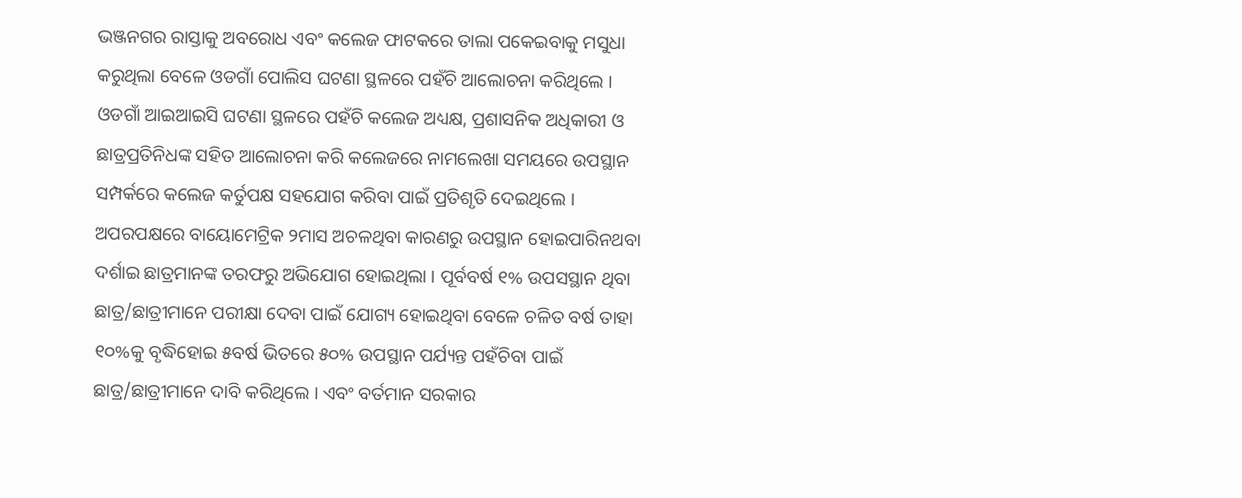ଭଞ୍ଜନଗର ରାସ୍ତାକୁ ଅବରୋଧ ଏବଂ କଲେଜ ଫାଟକରେ ତାଲା ପକେଇବାକୁ ମସୁଧା କରୁଥିଲା ବେଳେ ଓଡଗାଁ ପୋଲିସ ଘଟଣା ସ୍ଥଳରେ ପହଁଚି ଆଲୋଚନା କରିଥିଲେ । ଓଡଗାଁ ଆଇଆଇସି ଘଟଣା ସ୍ଥଳରେ ପହଁଚି କଲେଜ ଅଧ୍ୟକ୍ଷ, ପ୍ରଶାସନିକ ଅଧିକାରୀ ଓ ଛାତ୍ରପ୍ରତିନିଧଙ୍କ ସହିତ ଆଲୋଚନା କରି କଲେଜରେ ନାମଲେଖା ସମୟରେ ଉପସ୍ଥାନ ସମ୍ପର୍କରେ କଲେଜ କର୍ତୁପକ୍ଷ ସହଯୋଗ କରିବା ପାଇଁ ପ୍ରତିଶୃତି ଦେଇଥିଲେ । ଅପରପକ୍ଷରେ ବାୟୋମେଟ୍ରିକ ୨ମାସ ଅଚଳଥିବା କାରଣରୁ ଉପସ୍ଥାନ ହୋଇପାରିନଥବା ଦର୍ଶାଇ ଛାତ୍ରମାନଙ୍କ ତରଫରୁ ଅଭିଯୋଗ ହୋଇଥିଲା । ପୂର୍ବବର୍ଷ ୧% ଉପସସ୍ଥାନ ଥିବା ଛାତ୍ର/ଛାତ୍ରୀମାନେ ପରୀକ୍ଷା ଦେବା ପାଇଁ ଯୋଗ୍ୟ ହୋଇଥିବା ବେଳେ ଚଳିତ ବର୍ଷ ତାହା ୧୦%କୁ ବୃଦ୍ଧିହୋଇ ୫ବର୍ଷ ଭିତରେ ୫୦% ଉପସ୍ଥାନ ପର୍ଯ୍ୟନ୍ତ ପହଁଚିବା ପାଇଁ ଛାତ୍ର/ଛାତ୍ରୀମାନେ ଦାବି କରିଥିଲେ । ଏବଂ ବର୍ତମାନ ସରକାର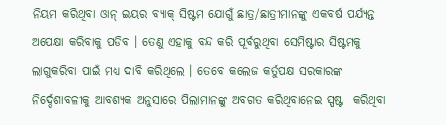ନିୟମ କରିଥିବା ଓାନ୍ ଇୟର ବ୍ୟାକ୍ ସିଷ୍ଟମ ଯୋଗୁଁ ଛାତ୍ର/ଛାତ୍ରୀମାନଙ୍କୁ ଏକବର୍ଷ ପର୍ଯ୍ୟନ୍ତ ଅପେକ୍ଷା କରିବାକୁ ପଡିବ । ତେଣୁ ଏହାକୁ ବନ୍ଦ କରି ପୂର୍ବରୁଥିବା ସେମିଷ୍ଟାର ସିଷ୍ଟମକୁ ଲାଗୁକରିବା ପାଇଁ ମଧ୍ୟ ଦାବି କରିଥିଲେ । ତେବେ କଲେଜ କର୍ତୁପକ୍ଷ ସରକାରଙ୍କ ନିର୍ଦ୍ଦେଶାବଳୀକୁ ଆବଶ୍ୟକ ଅନୁସାରେ ପିଲାମାନଙ୍କୁ ଅବଗତ କରିଥିବାନେଇ ସ୍ପଷ୍ଟ  କରିଥିବା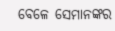ବେଳେ ସେମାନଙ୍କର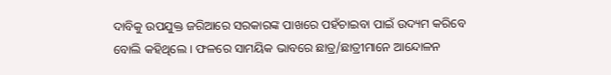ଦାବିକୁ ଉପଯୁକ୍ତ ଜରିଆରେ ସରକାରଙ୍କ ପାଖରେ ପହଁଚାଇବା ପାଇଁ ଉଦ୍ୟମ କରିବେ ବୋଲି କହିଥିଲେ । ଫଳରେ ସାମୟିକ ଭାବରେ ଛାତ୍ର/ଛାତ୍ରୀମାନେ ଆନ୍ଦୋଳନ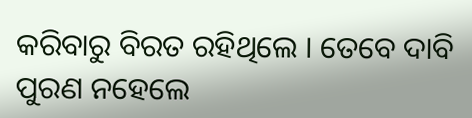କରିବାରୁ ବିରତ ରହିଥିଲେ । ତେବେ ଦାବି ପୁରଣ ନହେଲେ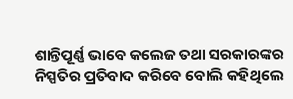ଶାନ୍ତିପୂର୍ଣ୍ଣ ଭାବେ କଲେଜ ତଥା ସରକାରଙ୍କର ନିସ୍ପତିର ପ୍ରତିବାଦ କରିବେ ବୋଲି କହିଥିଲେ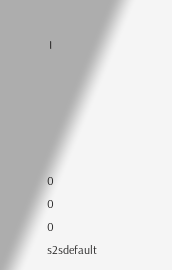।





0
0
0
s2sdefault